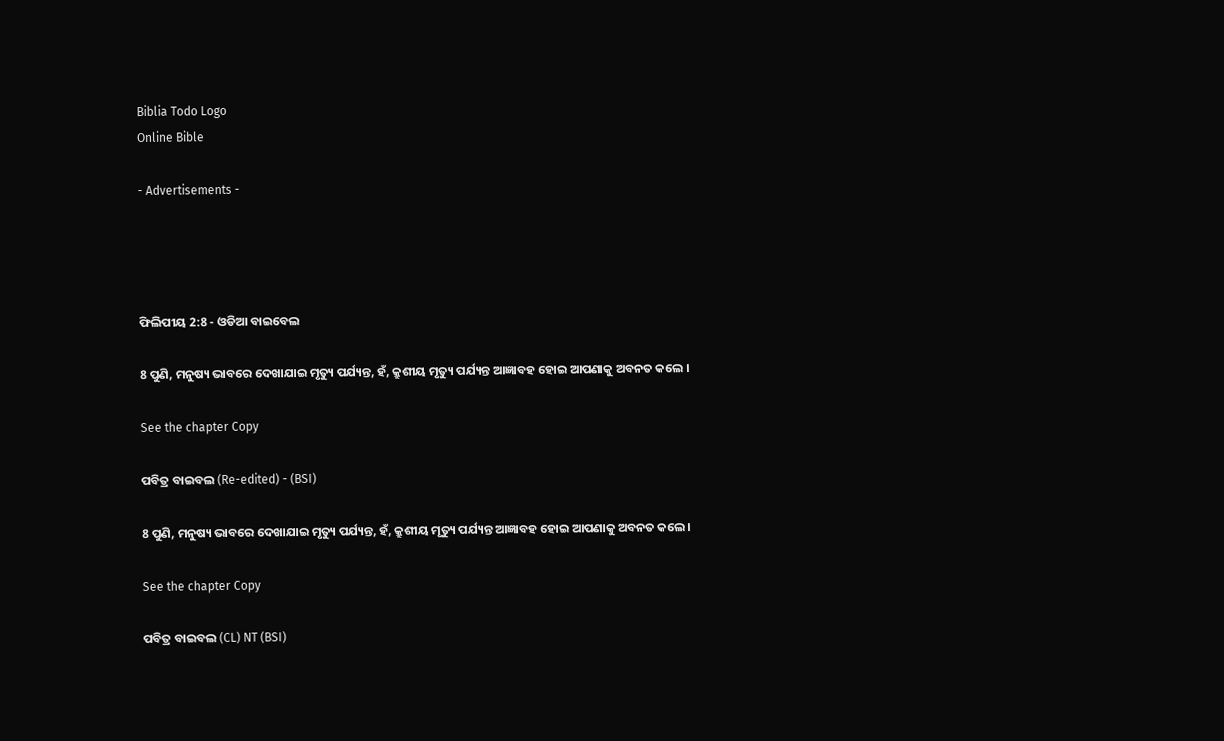Biblia Todo Logo
Online Bible

- Advertisements -




ଫିଲିପୀୟ 2:8 - ଓଡିଆ ବାଇବେଲ

8 ପୁଣି, ମନୁଷ୍ୟ ଭାବରେ ଦେଖାଯାଇ ମୃତ୍ୟୁ ପର୍ଯ୍ୟନ୍ତ, ହଁ, କ୍ରୁଶୀୟ ମୃତ୍ୟୁ ପର୍ଯ୍ୟନ୍ତ ଆଜ୍ଞାବହ ହୋଇ ଆପଣାକୁ ଅବନତ କଲେ ।

See the chapter Copy

ପବିତ୍ର ବାଇବଲ (Re-edited) - (BSI)

8 ପୁଣି, ମନୁଷ୍ୟ ଭାବରେ ଦେଖାଯାଇ ମୃତ୍ୟୁ ପର୍ଯ୍ୟନ୍ତ, ହଁ, କ୍ରୁଶୀୟ ମୃତ୍ୟୁ ପର୍ଯ୍ୟନ୍ତ ଆଜ୍ଞାବହ ହୋଇ ଆପଣାକୁ ଅବନତ କଲେ।

See the chapter Copy

ପବିତ୍ର ବାଇବଲ (CL) NT (BSI)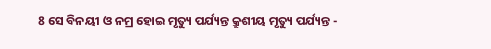8 ସେ ବିନୟୀ ଓ ନମ୍ର ହୋଇ ମୃତ୍ୟୁ ପର୍ଯ୍ୟନ୍ତ କ୍ରୁଶୀୟ ମୃତ୍ୟୁ ପର୍ଯ୍ୟନ୍ତ -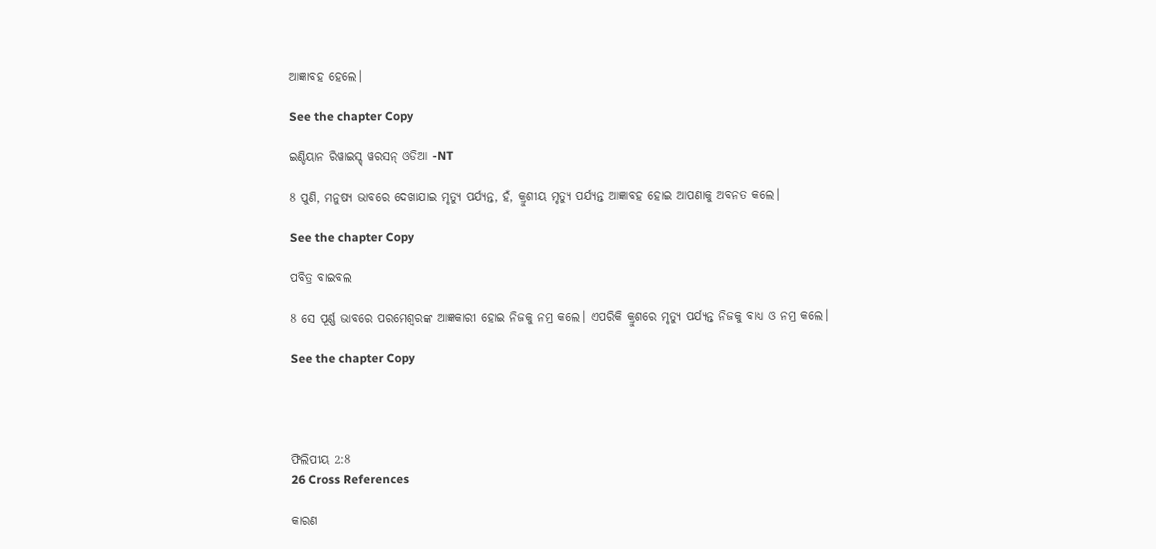ଆଜ୍ଞାବହ ହେଲେ।

See the chapter Copy

ଇଣ୍ଡିୟାନ ରିୱାଇସ୍ଡ୍ ୱରସନ୍ ଓଡିଆ -NT

8 ପୁଣି, ମନୁଷ୍ୟ ଭାବରେ ଦେଖାଯାଇ ମୃତ୍ୟୁ ପର୍ଯ୍ୟନ୍ତ, ହଁ, କ୍ରୁଶୀୟ ମୃତ୍ୟୁ ପର୍ଯ୍ୟନ୍ତ ଆଜ୍ଞାବହ ହୋଇ ଆପଣାକୁ ଅବନତ କଲେ।

See the chapter Copy

ପବିତ୍ର ବାଇବଲ

8 ସେ ପୂର୍ଣ୍ଣ ଭାବରେ ପରମେଶ୍ୱରଙ୍କ ଆଜ୍ଞକାରୀ ହୋଇ ନିଜକୁ ନମ୍ର କଲେ। ଏପରିକି କ୍ରୁଶରେ ମୃତ୍ୟୁ ପର୍ଯ୍ୟନ୍ତ ନିଜକୁ ବାଧ୍ୟ ଓ ନମ୍ର କଲେ।

See the chapter Copy




ଫିଲିପୀୟ 2:8
26 Cross References

କାରଣ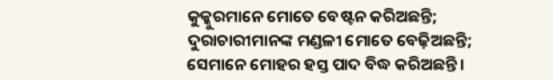କୁକ୍କୁରମାନେ ମୋତେ ବେଷ୍ଟନ କରିଅଛନ୍ତି; ଦୁରାଚାରୀମାନଙ୍କ ମଣ୍ଡଳୀ ମୋତେ ବେଢ଼ିଅଛନ୍ତି; ସେମାନେ ମୋହର ହସ୍ତ ପାଦ ବିଦ୍ଧ କରିଅଛନ୍ତି।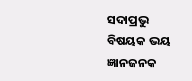ସଦାପ୍ରଭୁ ବିଷୟକ ଭୟ ଜ୍ଞାନଜନକ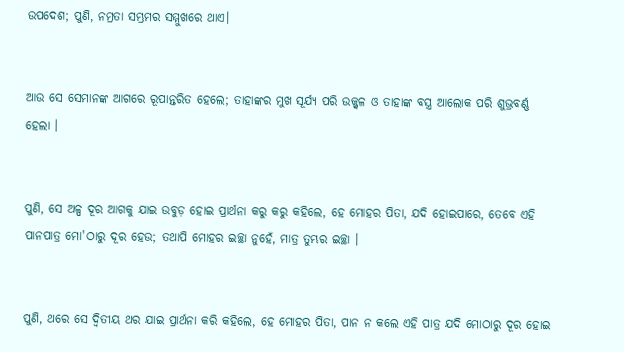ଉପଦେଶ; ପୁଣି, ନମ୍ରତା ସମ୍ଭ୍ରମର ସମ୍ମୁଖରେ ଥାଏ।


ଆଉ ସେ ସେମାନଙ୍କ ଆଗରେ ରୂପାନ୍ତରିତ ହେଲେ; ତାହାଙ୍କର ମୁଖ ସୂର୍ଯ୍ୟ ପରି ଉଜ୍ଜ୍ୱଳ ଓ ତାହାଙ୍କ ବସ୍ତ୍ର ଆଲୋକ ପରି ଶୁଭ୍ରବର୍ଣ୍ଣ ହେଲା ।


ପୁଣି, ସେ ଅଳ୍ପ ଦୂର ଆଗକୁ ଯାଇ ଉବୁଡ଼ ହୋଇ ପ୍ରାର୍ଥନା କରୁ କରୁ କହିଲେ, ହେ ମୋହର ପିତା, ଯଦି ହୋଇପାରେ, ତେବେ ଏହି ପାନପାତ୍ର ମୋ'ଠାରୁ ଦୂର ହେଉ; ତଥାପି ମୋହର ଇଚ୍ଛା ନୁହେଁ, ମାତ୍ର ତୁମ୍ଭର ଇଚ୍ଛା ।


ପୁଣି, ଥରେ ସେ ଦ୍ୱିତୀୟ ଥର ଯାଇ ପ୍ରାର୍ଥନା କରି କହିଲେ, ହେ ମୋହର ପିତା, ପାନ ନ କଲେ ଏହି ପାତ୍ର ଯଦି ମୋଠାରୁ ଦୂର ହୋଇ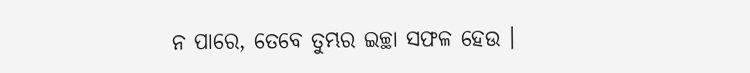ନ ପାରେ, ତେବେ ତୁମ୍ଭର ଇଚ୍ଛା ସଫଳ ହେଉ ।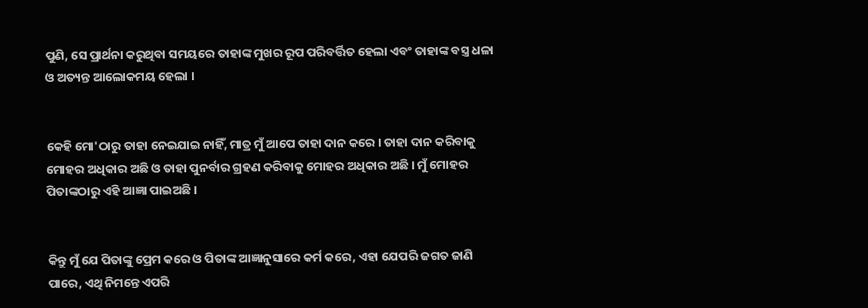ପୁଣି, ସେ ପ୍ରାର୍ଥନା କରୁଥିବା ସମୟରେ ତାହାଙ୍କ ମୁଖର ରୂପ ପରିବର୍ତ୍ତିତ ହେଲା ଏବଂ ତାହାଙ୍କ ବସ୍ତ୍ର ଧଳା ଓ ଅତ୍ୟନ୍ତ ଆଲୋକମୟ ହେଲା ।


କେହି ମୋ'ଠାରୁ ତାହା ନେଇଯାଇ ନାହିଁ, ମାତ୍ର ମୁଁ ଆପେ ତାହା ଦାନ କରେ । ତାହା ଦାନ କରିବାକୁ ମୋହର ଅଧିକାର ଅଛି ଓ ତାହା ପୁନର୍ବାର ଗ୍ରହଣ କରିବାକୁ ମୋହର ଅଧିକାର ଅଛି । ମୁଁ ମୋହର ପିତାଙ୍କଠାରୁ ଏହି ଆଜ୍ଞା ପାଇଅଛି ।


କିନ୍ତୁ ମୁଁ ଯେ ପିତାଙ୍କୁ ପ୍ରେମ କରେ ଓ ପିତାଙ୍କ ଆଜ୍ଞାନୁସାରେ କର୍ମ କରେ, ଏହା ଯେପରି ଜଗତ ଜାଣି ପାରେ, ଏଥି ନିମନ୍ତେ ଏପରି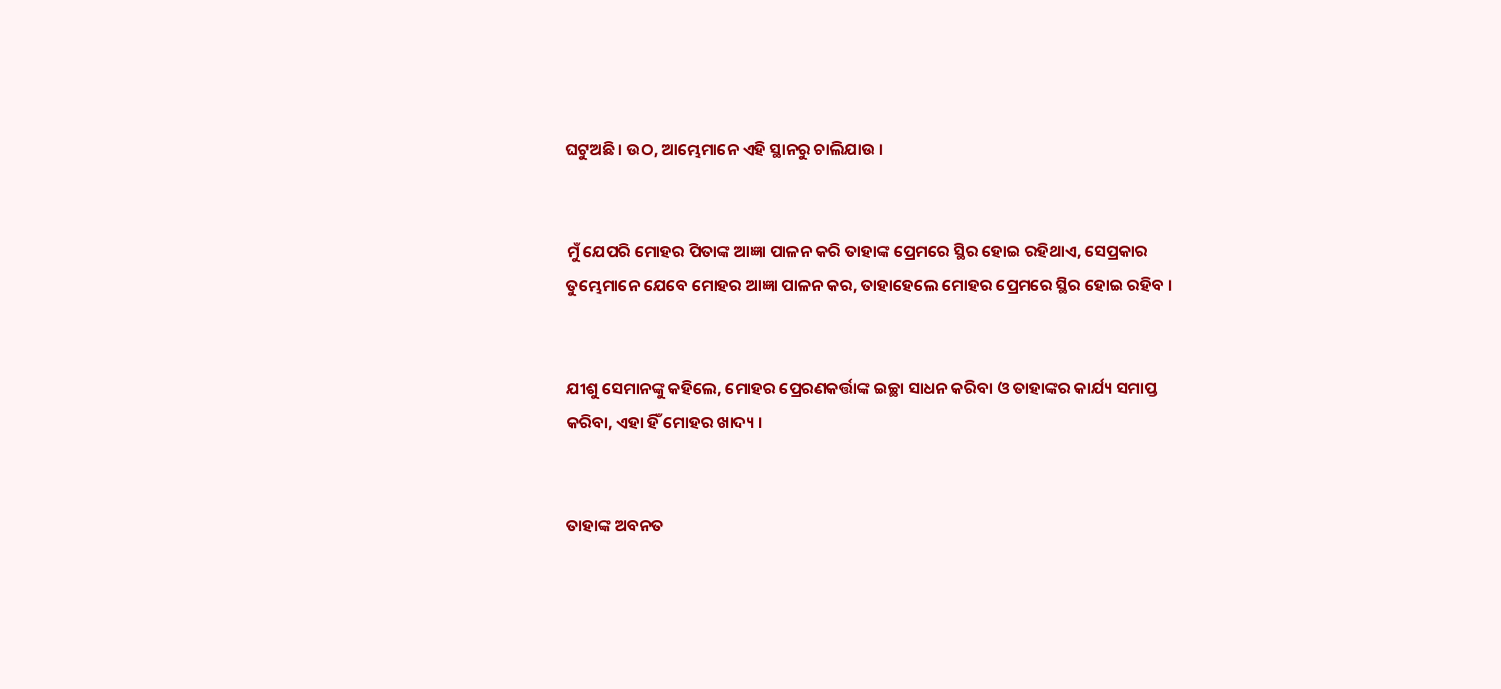ଘଟୁଅଛି । ଉଠ, ଆମ୍ଭେମାନେ ଏହି ସ୍ଥାନରୁ ଚାଲିଯାଉ ।


ମୁଁ ଯେପରି ମୋହର ପିତାଙ୍କ ଆଜ୍ଞା ପାଳନ କରି ତାହାଙ୍କ ପ୍ରେମରେ ସ୍ଥିର ହୋଇ ରହିଥାଏ, ସେପ୍ରକାର ତୁମ୍ଭେମାନେ ଯେବେ ମୋହର ଆଜ୍ଞା ପାଳନ କର, ତାହାହେଲେ ମୋହର ପ୍ରେମରେ ସ୍ଥିର ହୋଇ ରହିବ ।


ଯୀଶୁ ସେମାନଙ୍କୁ କହିଲେ, ମୋହର ପ୍ରେରଣକର୍ତ୍ତାଙ୍କ ଇଚ୍ଛା ସାଧନ କରିବା ଓ ତାହାଙ୍କର କାର୍ଯ୍ୟ ସମାପ୍ତ କରିବା, ଏହା ହିଁ ମୋହର ଖାଦ୍ୟ ।


ତାହାଙ୍କ ଅବନତ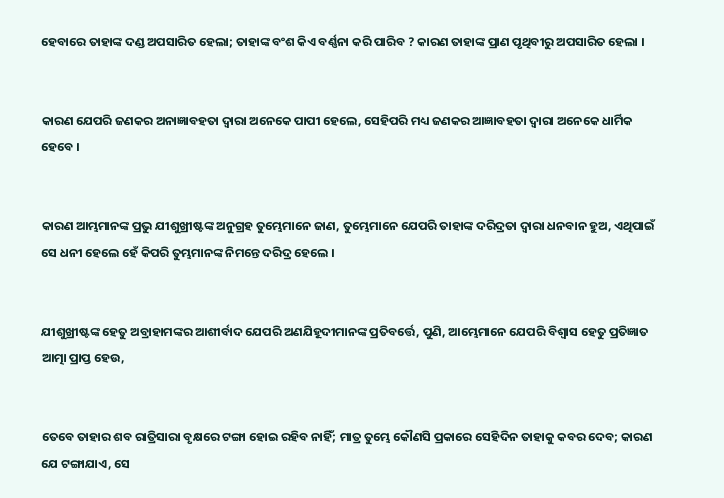ହେବାରେ ତାହାଙ୍କ ଦଣ୍ଡ ଅପସାରିତ ହେଲା; ତାହାଙ୍କ ବଂଶ କିଏ ବର୍ଣ୍ଣନା କରି ପାରିବ ? କାରଣ ତାହାଙ୍କ ପ୍ରାଣ ପୃଥିବୀରୁ ଅପସାରିତ ହେଲା ।


କାରଣ ଯେପରି ଜଣକର ଅନାଜ୍ଞାବହତା ଦ୍ୱାରା ଅନେକେ ପାପୀ ହେଲେ, ସେହିପରି ମଧ୍ୟ ଜଣକର ଆଜ୍ଞାବହତା ଦ୍ୱାରା ଅନେକେ ଧାର୍ମିକ ହେବେ ।


କାରଣ ଆମ୍ଭମାନଙ୍କ ପ୍ରଭୁ ଯୀଶୁଖ୍ରୀଷ୍ଟଙ୍କ ଅନୁଗ୍ରହ ତୁମ୍ଭେମାନେ ଜାଣ, ତୁମ୍ଭେମାନେ ଯେପରି ତାହାଙ୍କ ଦରିଦ୍ରତା ଦ୍ୱାରା ଧନବାନ ହୁଅ, ଏଥିପାଇଁ ସେ ଧନୀ ହେଲେ ହେଁ କିପରି ତୁମ୍ଭମାନଙ୍କ ନିମନ୍ତେ ଦରିଦ୍ର ହେଲେ ।


ଯୀଶୁଖ୍ରୀଷ୍ଟଙ୍କ ହେତୁ ଅବ୍ରାହାମଙ୍କର ଆଶୀର୍ବାଦ ଯେପରି ଅଣଯିହୂଦୀମାନଙ୍କ ପ୍ରତିବର୍ତ୍ତେ, ପୁଣି, ଆମ୍ଭେମାନେ ଯେପରି ବିଶ୍ୱାସ ହେତୁ ପ୍ରତିଜ୍ଞାତ ଆତ୍ମା ପ୍ରାପ୍ତ ହେଉ,


ତେବେ ତାହାର ଶବ ରାତ୍ରିସାରା ବୃକ୍ଷରେ ଟଙ୍ଗା ହୋଇ ରହିବ ନାହିଁ; ମାତ୍ର ତୁମ୍ଭେ କୌଣସି ପ୍ରକାରେ ସେହିଦିନ ତାହାକୁ କବର ଦେବ; କାରଣ ଯେ ଟଙ୍ଗାଯାଏ, ସେ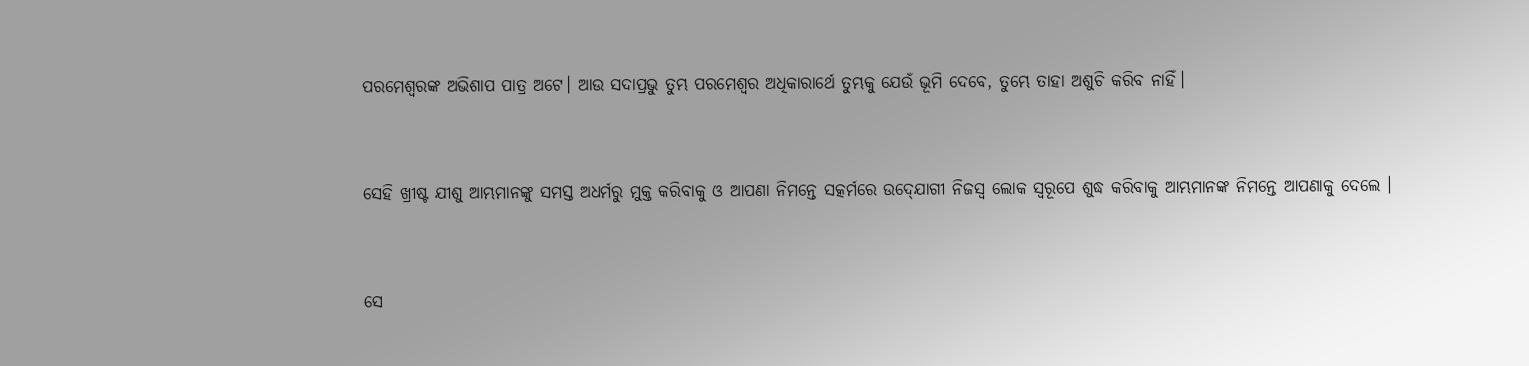ପରମେଶ୍ୱରଙ୍କ ଅଭିଶାପ ପାତ୍ର ଅଟେ। ଆଉ ସଦାପ୍ରଭୁ ତୁମ୍ଭ ପରମେଶ୍ୱର ଅଧିକାରାର୍ଥେ ତୁମ୍ଭକୁ ଯେଉଁ ଭୂମି ଦେବେ, ତୁମ୍ଭେ ତାହା ଅଶୁଚି କରିବ ନାହିଁ।


ସେହି ଖ୍ରୀଷ୍ଟ ଯୀଶୁ ଆମ୍ଭମାନଙ୍କୁ ସମସ୍ତ ଅଧର୍ମରୁ ମୁକ୍ତ କରିବାକୁ ଓ ଆପଣା ନିମନ୍ତେ ସତ୍କର୍ମରେ ଉଦ୍‍ଯୋଗୀ ନିଜସ୍ୱ ଲୋକ ସ୍ୱରୂପେ ଶୁଦ୍ଧ କରିବାକୁ ଆମ୍ଭମାନଙ୍କ ନିମନ୍ତେ ଆପଣାକୁ ଦେଲେ ।


ସେ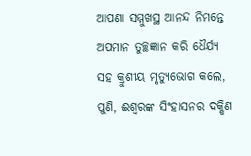ଆପଣା ସମ୍ମୁଖସ୍ଥ ଆନନ୍ଦ ନିମନ୍ତେ ଅପମାନ ତୁଚ୍ଛଜ୍ଞାନ କରି ଧୈର୍ଯ୍ୟ ସହ କ୍ରୁଶୀୟ ମୃତ୍ୟୁଭୋଗ କଲେ, ପୁଣି, ଈଶ୍ୱରଙ୍କ ସିଂହାସନର ଦକ୍ଷିଣ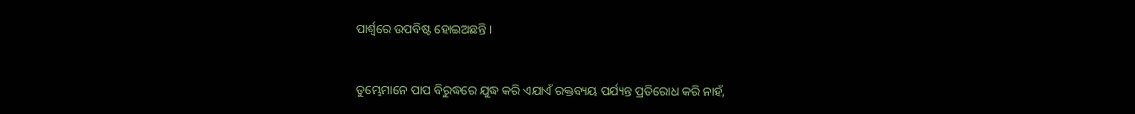ପାର୍ଶ୍ୱରେ ଉପବିଷ୍ଟ ହୋଇଅଛନ୍ତି ।


ତୁମ୍ଭେମାନେ ପାପ ବିରୁଦ୍ଧରେ ଯୁଦ୍ଧ କରି ଏଯାଏଁ ରକ୍ତବ୍ୟୟ ପର୍ଯ୍ୟନ୍ତ ପ୍ରତିରୋଧ କରି ନାହଁ,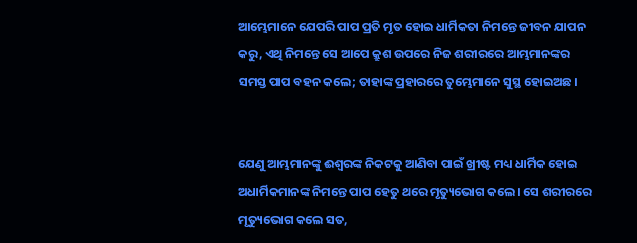ଆମ୍ଭେମାନେ ଯେପରି ପାପ ପ୍ରତି ମୃତ ହୋଇ ଧାର୍ମିକତା ନିମନ୍ତେ ଜୀବନ ଯାପନ କରୁ, ଏଥି ନିମନ୍ତେ ସେ ଆପେ କ୍ରୁଶ ଉପରେ ନିଜ ଶରୀରରେ ଆମ୍ଭମାନଙ୍କର ସମସ୍ତ ପାପ ବହନ କଲେ; ତାହାଙ୍କ ପ୍ରହାରରେ ତୁମ୍ଭେମାନେ ସୁସ୍ଥ ହୋଇଅଛ ।


ଯେଣୁ ଆମ୍ଭମାନଙ୍କୁ ଈଶ୍ୱରଙ୍କ ନିକଟକୁ ଆଣିବା ପାଇଁ ଖ୍ରୀଷ୍ଟ ମଧ୍ୟ ଧାର୍ମିକ ହୋଇ ଅଧାର୍ମିକମାନଙ୍କ ନିମନ୍ତେ ପାପ ହେତୁ ଥରେ ମୃତ୍ୟୁଭୋଗ କଲେ। ସେ ଶରୀରରେ ମୃତ୍ୟୁଭୋଗ କଲେ ସତ,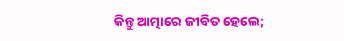କିନ୍ତୁ ଆତ୍ମାରେ ଜୀବିତ ହେଲେ;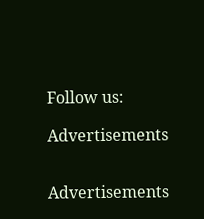Follow us:

Advertisements


Advertisements